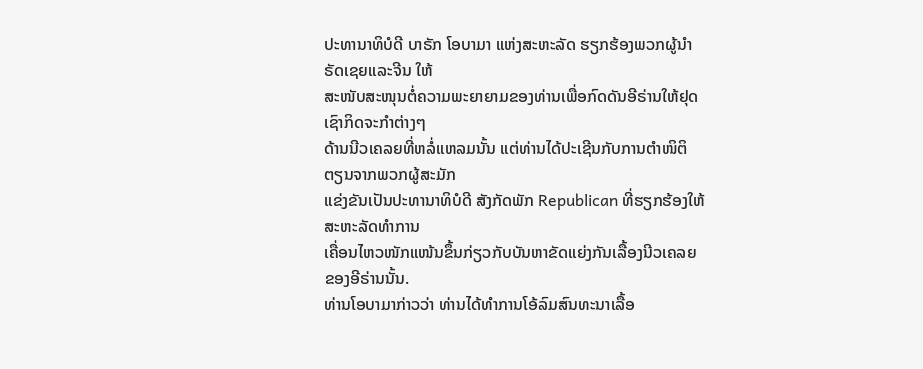ປະທານາທິບໍດີ ບາຣັກ ໂອບາມາ ແຫ່ງສະຫະລັດ ຮຽກຮ້ອງພວກຜູ້ນໍາຣັດເຊຍແລະຈີນ ໃຫ້
ສະໜັບສະໜຸນຕໍ່ຄວາມພະຍາຍາມຂອງທ່ານເພື່ອກົດດັນອີຣ່ານໃຫ້ຢຸດເຊົາກິດຈະກໍາຕ່າງໆ
ດ້ານນີວເຄລຍທີ່ຫລໍ່ແຫລມນັ້ນ ແຕ່ທ່ານໄດ້ປະເຊີນກັບການຕໍາໜິຕິຕຽນຈາກພວກຜູ້ສະມັກ
ແຂ່ງຂັນເປັນປະທານາທິບໍດີ ສັງກັດພັກ Republican ທີ່ຮຽກຮ້ອງໃຫ້ສະຫະລັດທໍາການ
ເຄື່ອນໄຫວໜັກແໜ້ນຂຶ້ນກ່ຽວກັບບັນຫາຂັດແຍ່ງກັນເລື້ອງນີວເຄລຍຂອງອີຣ່ານນັ້ນ.
ທ່ານໂອບາມາກ່າວວ່າ ທ່ານໄດ້ທໍາການໂອ້ລົມສົນທະນາເລື້ອ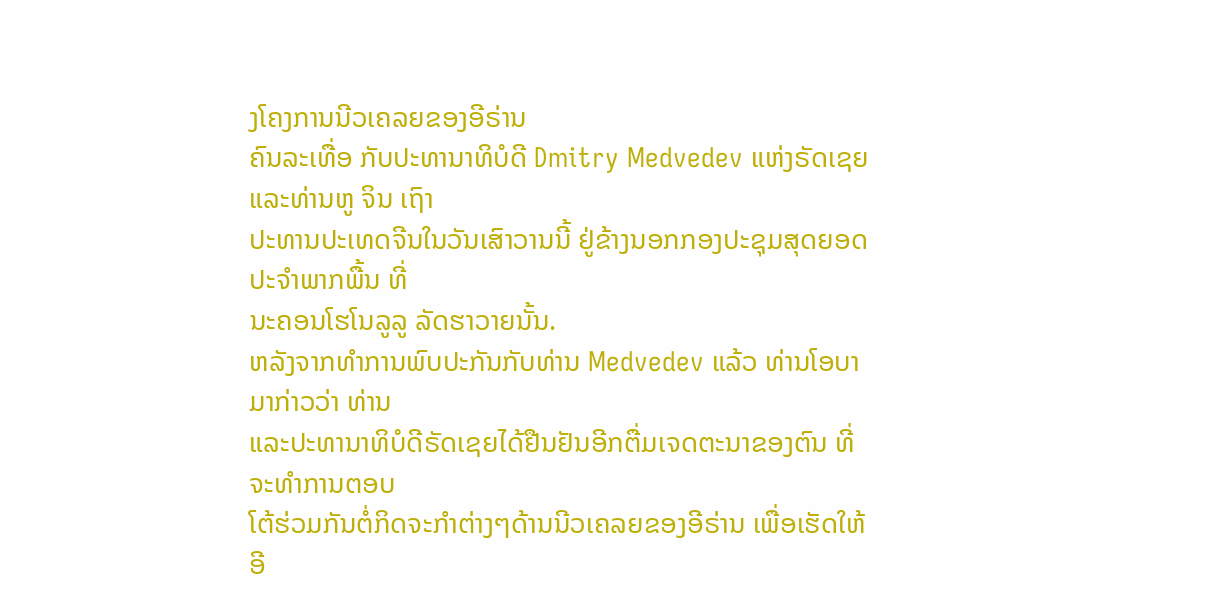ງໂຄງການນີວເຄລຍຂອງອີຣ່ານ
ຄົນລະເທື່ອ ກັບປະທານາທິບໍດີ Dmitry Medvedev ແຫ່ງຣັດເຊຍ ແລະທ່ານຫູ ຈິນ ເຖົາ
ປະທານປະເທດຈີນໃນວັນເສົາວານນີ້ ຢູ່ຂ້າງນອກກອງປະຊຸມສຸດຍອດປະຈໍາພາກພື້ນ ທີ່
ນະຄອນໂຮໂນລູລູ ລັດຮາວາຍນັ້ນ.
ຫລັງຈາກທໍາການພົບປະກັນກັບທ່ານ Medvedev ແລ້ວ ທ່ານໂອບາມາກ່າວວ່າ ທ່ານ
ແລະປະທານາທິບໍດີຣັດເຊຍໄດ້ຢືນຢັນອີກຕື່ມເຈດຕະນາຂອງຕົນ ທີ່ຈະທໍາການຕອບ
ໂຕ້ຮ່ວມກັນຕໍ່ກິດຈະກໍາຕ່າງໆດ້ານນີວເຄລຍຂອງອີຣ່ານ ເພື່ອເຮັດໃຫ້ອີ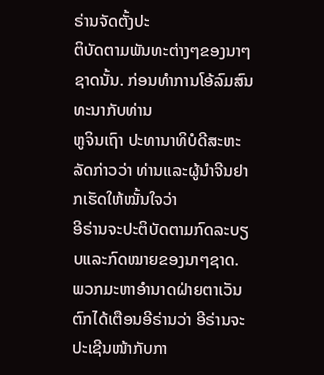ຣ່ານຈັດຕັ້ງປະ
ຕິບັດຕາມພັນທະຕ່າງໆຂອງນາໆຊາດນັ້ນ. ກ່ອນທໍາການໂອ້ລົມສົນທະນາກັບທ່ານ
ຫູຈິນເຖົາ ປະທານາທິບໍດີສະຫະລັດກ່າວວ່າ ທ່ານແລະຜູ້ນໍາຈີນຢາກເຮັດໃຫ້ໝັ້ນໃຈວ່າ
ອີຣ່ານຈະປະຕິບັດຕາມກົດລະບຽບແລະກົດໝາຍຂອງນາໆຊາດ.
ພວກມະຫາອໍານາດຝ່າຍຕາເວັນຕົກໄດ້ເຕືອນອີຣ່ານວ່າ ອີຣ່ານຈະປະເຊີນໜ້າກັບກາ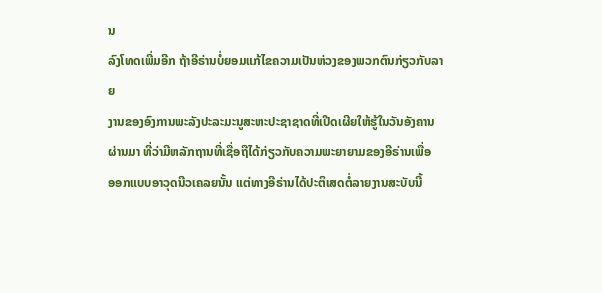ນ
ລົງໂທດເພີ່ມອີກ ຖ້າອີຣ່ານບໍ່ຍອມແກ້ໄຂຄວາມເປັນຫ່ວງຂອງພວກຕົນກ່ຽວກັບລາຍ
ງານຂອງອົງການພະລັງປະລະມະນູສະຫະປະຊາຊາດທີ່ເປີດເຜີຍໃຫ້ຮູ້ໃນວັນອັງຄານ
ຜ່ານມາ ທີ່ວ່າມີຫລັກຖານທີ່ເຊື່ອຖືໄດ້ກ່ຽວກັບຄວາມພະຍາຍາມຂອງອີຣ່ານເພື່ອ
ອອກແບບອາວຸດນີວເຄລຍນັ້ນ ແຕ່ທາງອີຣ່ານໄດ້ປະຕິເສດຕໍ່ລາຍງານສະບັບນີ້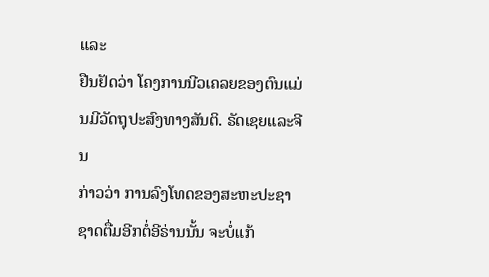ແລະ
ຢືນຢັດວ່າ ໂຄງການນີວເຄລຍຂອງຕົນແມ່ນມີວັດຖຸປະສົງທາງສັນຕິ. ຣັດເຊຍແລະຈີນ
ກ່າວວ່າ ການລົງໂທດຂອງສະຫະປະຊາຊາດຕື່ມອີກຕໍ່ອີຣ່ານນັ້ນ ຈະບໍ່ແກ້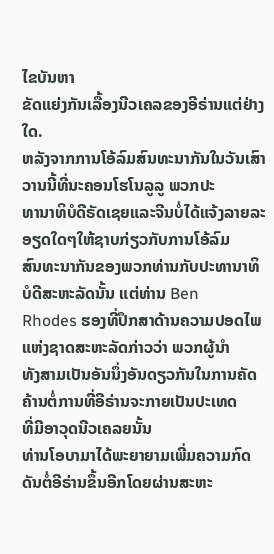ໄຂບັນຫາ
ຂັດແຍ່ງກັນເລື້ອງນີວເຄລຂອງອີຣ່ານແຕ່ຢ່າງໃດ.
ຫລັງຈາກການໂອ້ລົມສົນທະນາກັນໃນວັນເສົາວານນີ້ທີ່ນະຄອນໂຮໂນລູລູ ພວກປະ
ທານາທິບໍດີຣັດເຊຍແລະຈີນບໍ່ໄດ້ແຈ້ງລາຍລະອຽດໃດໆໃຫ້ຊາບກ່ຽວກັບການໂອ້ລົມ
ສົນທະນາກັນຂອງພວກທ່ານກັບປະທານາທິບໍດີສະຫະລັດນັ້ນ ແຕ່ທ່ານ Ben
Rhodes ຮອງທີ່ປຶກສາດ້ານຄວາມປອດໄພແຫ່ງຊາດສະຫະລັດກ່າວວ່າ ພວກຜູ້ນໍາ
ທັງສາມເປັນອັນນຶ່ງອັນດຽວກັນໃນການຄັດຄ້ານຕໍ່ການທີ່ອີຣ່ານຈະກາຍເປັນປະເທດ
ທີ່ມີອາວຸດນີວເຄລຍນັ້ນ
ທ່ານໂອບາມາໄດ້ພະຍາຍາມເພີ່ມຄວາມກົດດັນຕໍ່ອີຣ່ານຂຶ້ນອີກໂດຍຜ່ານສະຫະ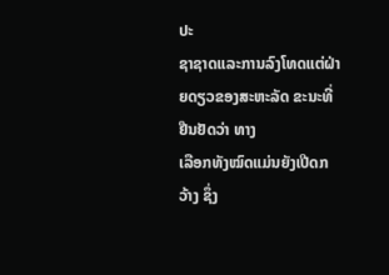ປະ
ຊາຊາດແລະການລົງໂທດແຕ່ຝ່າຍດຽວຂອງສະຫະລັດ ຂະນະທີ່ຢືນຢັດວ່າ ທາງ
ເລືອກທັງໝົດແມ່ນຍັງເປີດກວ້າງ ຊຶ່ງ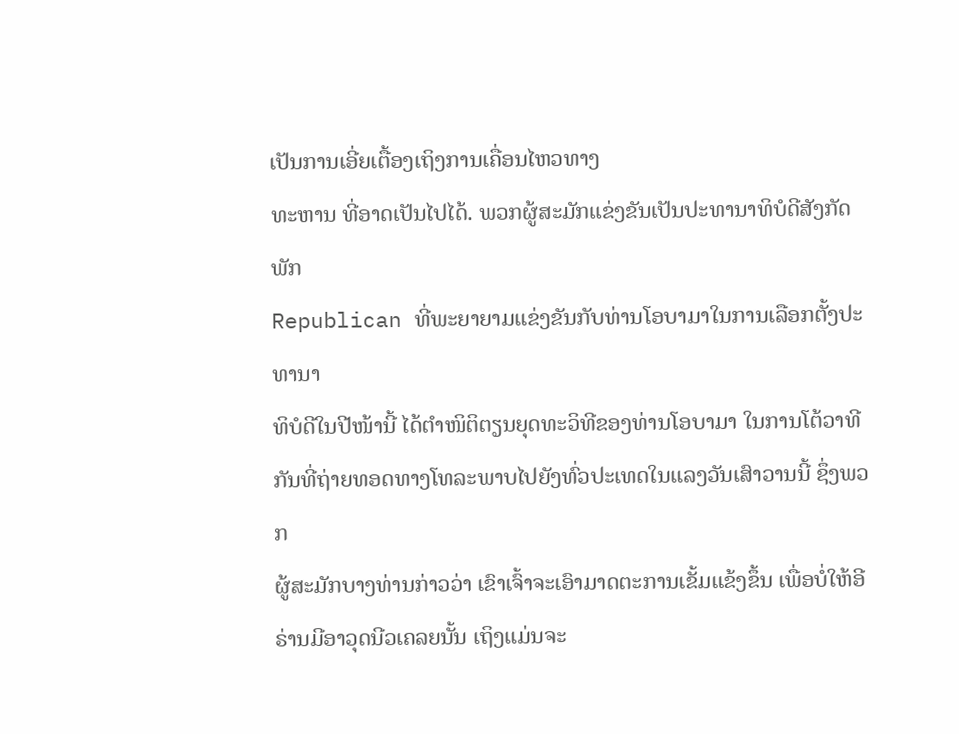ເປັນການເອີ່ຍເຕື້ອງເຖິງການເຄື່ອນໄຫວທາງ
ທະຫານ ທີ່ອາດເປັນໄປໄດ້. ພວກຜູ້ສະມັກແຂ່ງຂັນເປັນປະທານາທິບໍດີສັງກັດພັກ
Republican ທີ່ພະຍາຍາມແຂ່ງຂັນກັບທ່ານໂອບາມາໃນການເລືອກຕັ້ງປະທານາ
ທິບໍດີໃນປີໜ້ານີ້ ໄດ້ຕໍາໜິຕິຕຽນຍຸດທະວິທີຂອງທ່ານໂອບາມາ ໃນການໂຕ້ວາທີ
ກັນທີ່ຖ່າຍທອດທາງໂທລະພາບໄປຍັງທົ່ວປະເທດໃນແລງວັນເສົາວານນີ້ ຊຶ່ງພວກ
ຜູ້ສະມັກບາງທ່ານກ່າວວ່າ ເຂົາເຈົ້າຈະເອົາມາດຕະການເຂັ້ມແຂ້ງຂຶ້ນ ເພື່ອບໍ່ໃຫ້ອີ
ຣ່ານມີອາວຸດນີວເຄລຍນັ້ນ ເຖິງແມ່ນຈະ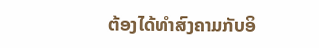ຕ້ອງໄດ້ທໍາສົງຄາມກັບອິ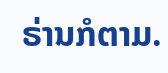ຣ່ານກໍຕາມ.